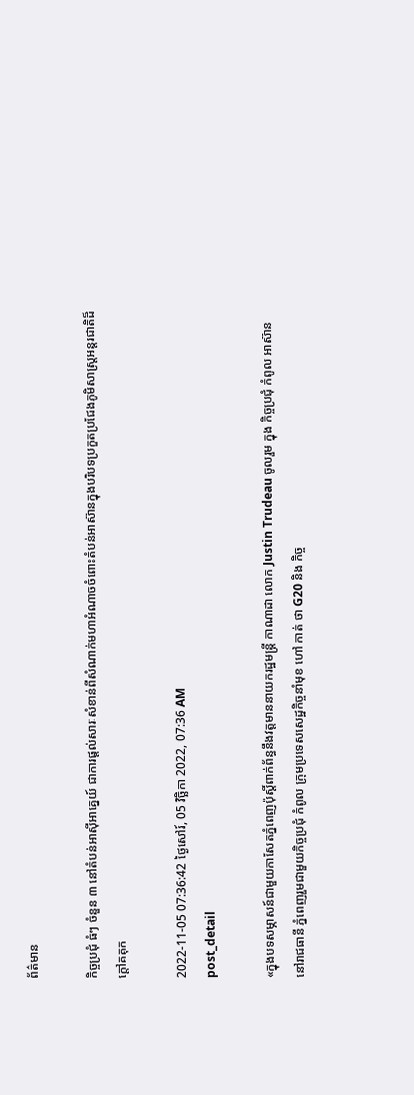ព័ត៌មាន

កិច្ចប្រជុំ ធំៗ ចំនួន ៣ នៅតំបន់អាស៊ីអាគ្នេយ៍ ជាការផ្តល់សារៈសំខាន់ពីសំណាក់មហាអំណាចចំពោះតំបន់អាស៊ានក្នុងបរិបទប្រកួតប្រជែងភូមិសាស្ត្រអន្តរជាតិដ៏ក្តៅគគុក

2022-11-05 07:36:42 ថ្ងៃសៅរ៍, 05 វិច្ឆិកា 2022, 07:36 AM
post_detail

«ក្នុងបទសម្ភាសន៍ជាមួយកាសែតភ្នំពេញប៉ុស្តិ៍ពាក់ព័ន្ធនឹងវត្តមាននាយករដ្ឋមន្ត្រី កាណាដា លោក Justin Trudeau ចូលរួម ក្នុង កិច្ចប្រជុំ កំពូល អាស៊ាន នៅរាជធានី ភ្នំពេញរួមជាមួយកិច្ចប្រជុំ កំពូល ក្រុមប្រទេសសេដ្ឋកិច្ចនាំមុខ ហៅ កាត់ ថា G20 និង កិច្ច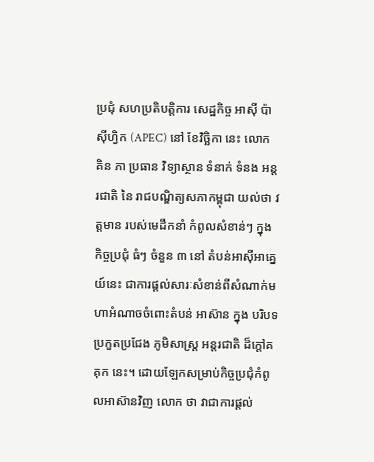ប្រជុំ សហប្រតិបត្តិការ សេដ្ឋកិច្ច អាស៊ី ប៉ាស៊ីហ្វិក (APEC) នៅ ខែវិច្ឆិកា នេះ លោក គិន ភា ប្រធាន វិទ្យាស្ថាន ទំនាក់ ទំនង អន្តរជាតិ នៃ រាជបណ្ឌិត្យសភាកម្ពុជា យល់ថា វត្តមាន របស់មេដឹកនាំ កំពូលសំខាន់ៗ ក្នុង កិច្ចប្រជុំ ធំៗ ចំនួន ៣ នៅ តំបន់អាស៊ីអាគ្នេយ៍នេះ ជាការផ្តល់សារៈសំខាន់ពីសំណាក់មហាអំណាចចំពោះតំបន់ អាស៊ាន ក្នុង បរិបទ ប្រកួតប្រជែង ភូមិសាស្ត្រ អន្តរជាតិ ដ៏ក្តៅគគុក នេះ។ ដោយឡែកសម្រាប់កិច្ចប្រជុំកំពូលអាស៊ានវិញ លោក ថា វាជាការផ្តល់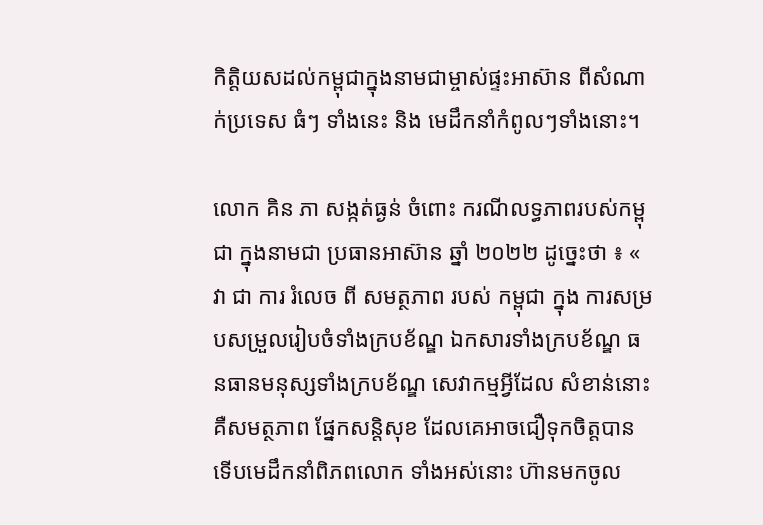កិត្តិយសដល់កម្ពុជាក្នុងនាមជាម្ចាស់ផ្ទះអាស៊ាន ពីសំណាក់ប្រទេស ធំៗ ទាំងនេះ និង មេដឹកនាំកំពូលៗទាំងនោះ។

លោក គិន ភា សង្កត់ធ្ងន់ ចំពោះ ករណីលទ្ធភាពរបស់កម្ពុជា ក្នុងនាមជា ប្រធានអាស៊ាន ឆ្នាំ ២០២២ ដូច្នេះថា ៖ « វា ជា ការ រំលេច ពី សមត្ថភាព របស់ កម្ពុជា ក្នុង ការសម្របសម្រួលរៀបចំទាំងក្របខ័ណ្ឌ ឯកសារទាំងក្របខ័ណ្ឌ ធនធានមនុស្សទាំងក្របខ័ណ្ឌ សេវាកម្មអ្វីដែល សំខាន់នោះ គឺសមត្ថភាព ផ្នែកសន្តិសុខ ដែលគេអាចជឿទុកចិត្តបាន ទើបមេដឹកនាំពិភពលោក ទាំងអស់នោះ ហ៊ានមកចូល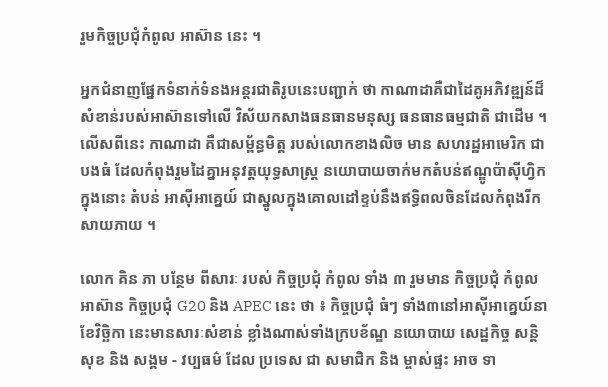រួមកិច្ចប្រជុំកំពូល អាស៊ាន នេះ ។

អ្នកជំនាញផ្នែកទំនាក់ទំនងអន្តរជាតិរូបនេះបញ្ជាក់ ថា កាណាដាគឺជាដៃគូអភិវឌ្ឍន៍ដ៏សំខាន់របស់អាស៊ានទៅលើ វិស័យកសាងធនធានមនុស្ស ធនធានធម្មជាតិ ជាដើម ។ លើសពីនេះ កាណាដា គឺជាសម្ព័ន្ធមិត្ត របស់លោកខាងលិច មាន សហរដ្ឋអាមេរិក ជាបងធំ ដែលកំពុងរួមដៃគ្នាអនុវត្តយុទ្ធសាស្ត្រ នយោបាយចាក់មកតំបន់ឥណ្ឌូប៉ាស៊ីហ្វិកក្នុងនោះ តំបន់ អាស៊ីអាគ្នេយ៍ ជាស្នូលក្នុងគោលដៅខ្ទប់នឹងឥទ្ធិពលចិនដែលកំពុងរីកសាយភាយ ។

លោក គិន ភា បន្ថែម ពីសារៈ របស់ កិច្ចប្រជុំ កំពូល ទាំង ៣ រួមមាន កិច្ចប្រជុំ កំពូល អាស៊ាន កិច្ចប្រជុំ G20 និង APEC នេះ ថា ៖ កិច្ចប្រជុំ ធំៗ ទាំង៣នៅអាស៊ីអាគ្នេយ៍នាខែវិច្ឆិកា នេះមានសារៈសំខាន់ ខ្លាំងណាស់ទាំងក្របខ័ណ្ឌ នយោបាយ សេដ្ឋកិច្ច សន្តិសុខ និង សង្គម - វប្បធម៌ ដែល ប្រទេស ជា សមាជិក និង ម្ចាស់ផ្ទះ អាច ទា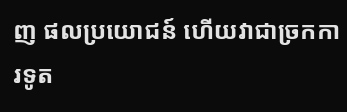ញ ផលប្រយោជន៍ ហើយវាជាច្រកការទូត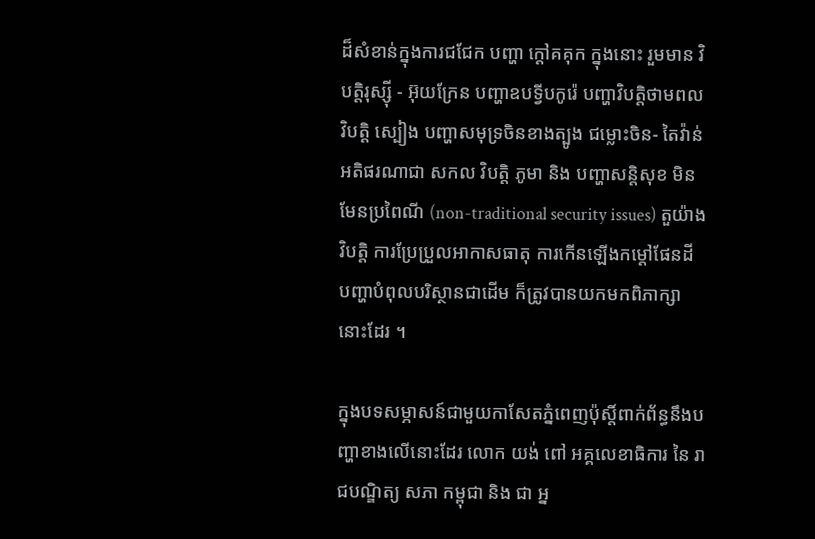ដ៏សំខាន់ក្នុងការជជែក បញ្ហា ក្តៅគគុក ក្នុងនោះ រួមមាន វិបត្តិរុស្ស៊ី - អ៊ុយក្រែន បញ្ហាឧបទ្វីបកូរ៉េ បញ្ហាវិបត្តិថាមពល វិបត្តិ ស្បៀង បញ្ហាសមុទ្រចិនខាងត្បូង ជម្លោះចិន- តៃវ៉ាន់អតិផរណាជា សកល វិបត្តិ ភូមា និង បញ្ហាសន្តិសុខ មិនមែនប្រពៃណី (non-traditional security issues) តួយ៉ាង វិបត្តិ ការប្រែប្រួលអាកាសធាតុ ការកើនឡើងកម្តៅផែនដី បញ្ហាបំពុលបរិស្ថានជាដើម ក៏ត្រូវបានយកមកពិភាក្សានោះដែរ ។

ក្នុងបទសម្ភាសន៍ជាមួយកាសែតភ្នំពេញប៉ុស្តិ៍ពាក់ព័ន្ធនឹងបញ្ហាខាងលើនោះដែរ លោក យង់ ពៅ អគ្គលេខាធិការ នៃ រាជបណ្ឌិត្យ សភា កម្ពុជា និង ជា អ្ន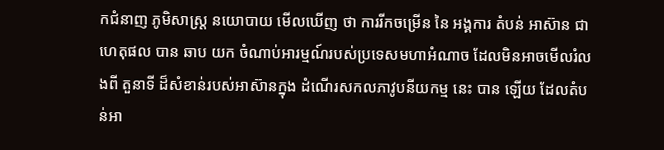កជំនាញ ភូមិសាស្ត្រ នយោបាយ មើលឃើញ ថា ការរីកចម្រើន នៃ អង្គការ តំបន់ អាស៊ាន ជាហេតុផល បាន ឆាប យក ចំណាប់អារម្មណ៍របស់ប្រទេសមហាអំណាច ដែលមិនអាចមើលរំលងពី តួនាទី ដ៏សំខាន់របស់អាស៊ានក្នុង ដំណើរសកលភាវូបនីយកម្ម នេះ បាន ឡើយ ដែលតំបន់អា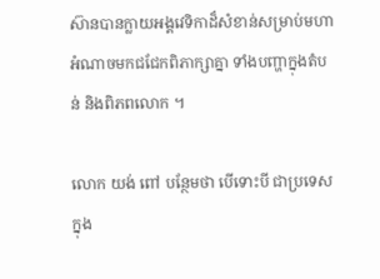ស៊ានបានក្លាយអង្គវេទិកាដ៏សំខាន់សម្រាប់មហាអំណាចមកជជែកពិភាក្សាគ្នា ទាំងបញ្ហាក្នុងតំបន់ និងពិភពលោក ។

លោក យង់ ពៅ បន្ថែមថា បើទោះបី ជាប្រទេសក្នុង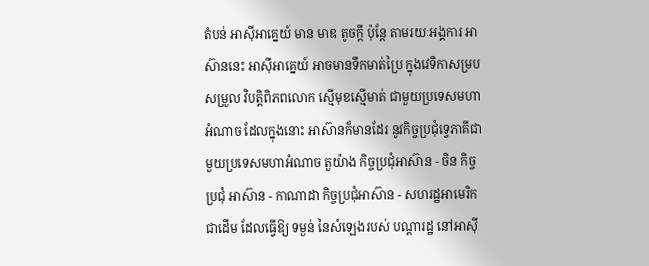តំបន់ អាស៊ីអាគ្នេយ៍ មាន មាឌ តូចក្តី ប៉ុន្តែ តាមរយៈអង្គការ អាស៊ាននេះ អាស៊ីអាគ្នេយ៍ អាចមានទឹកមាត់ប្រៃ ក្នុងវេទិកាសម្របសម្រួល វិបត្តិពិភពលោក ស្មើមុខស្មើមាត់ ជាមួយប្រទេសមហាអំណាច ដែលក្នុងនោះ អាស៊ានក៏មានដែរ នូវកិច្ចប្រជុំទ្វេភាគីជាមួយប្រទេសមហាអំណាច តួយ៉ាង កិច្ចប្រជុំអាស៊ាន - ចិន កិច្ចប្រជុំ អាស៊ាន - កាណាដា កិច្ចប្រជុំអាស៊ាន - សហរដ្ឋអាមេរិក ជាដើម ដែលធ្វើឱ្យ ទម្ងន់ នៃសំឡេងរបស់ បណ្តារដ្ឋ នៅអាស៊ី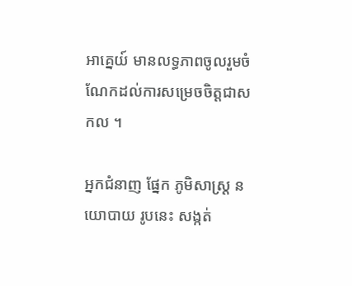អាគ្នេយ៍ មានលទ្ធភាពចូលរួមចំណែកដល់ការសម្រេចចិត្តជាសកល ។

អ្នកជំនាញ ផ្នែក ភូមិសាស្ត្រ នយោបាយ រូបនេះ សង្កត់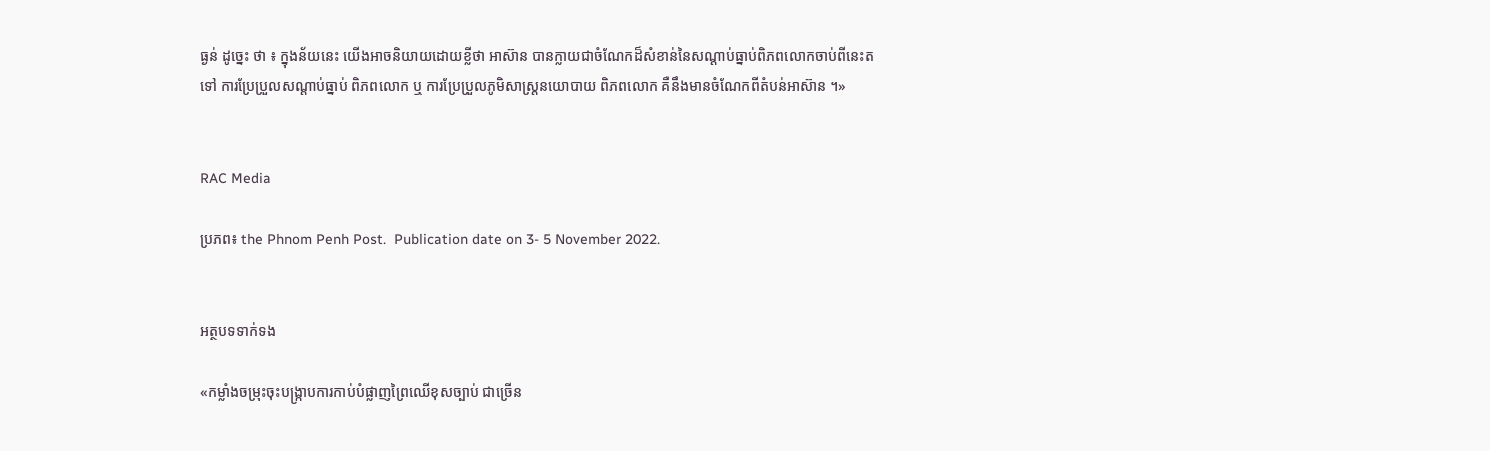ធ្ងន់ ដូច្នេះ ថា ៖ ក្នុងន័យនេះ យើងអាចនិយាយដោយខ្លីថា អាស៊ាន បានក្លាយជាចំណែកដ៏សំខាន់នៃសណ្តាប់ធ្នាប់ពិភពលោកចាប់ពីនេះតទៅ ការប្រែប្រួលសណ្តាប់ធ្នាប់ ពិភពលោក ឬ ការប្រែប្រួលភូមិសាស្ត្រនយោបាយ ពិភពលោក គឺនឹងមានចំណែកពីតំបន់អាស៊ាន ។»


RAC Media

ប្រភព៖ the Phnom Penh Post.  Publication date on 3- 5 November 2022.


អត្ថបទទាក់ទង

«កម្លាំងចម្រុះចុះបង្ក្រាបការកាប់បំផ្លាញព្រៃឈើខុសច្បាប់ ជាច្រើន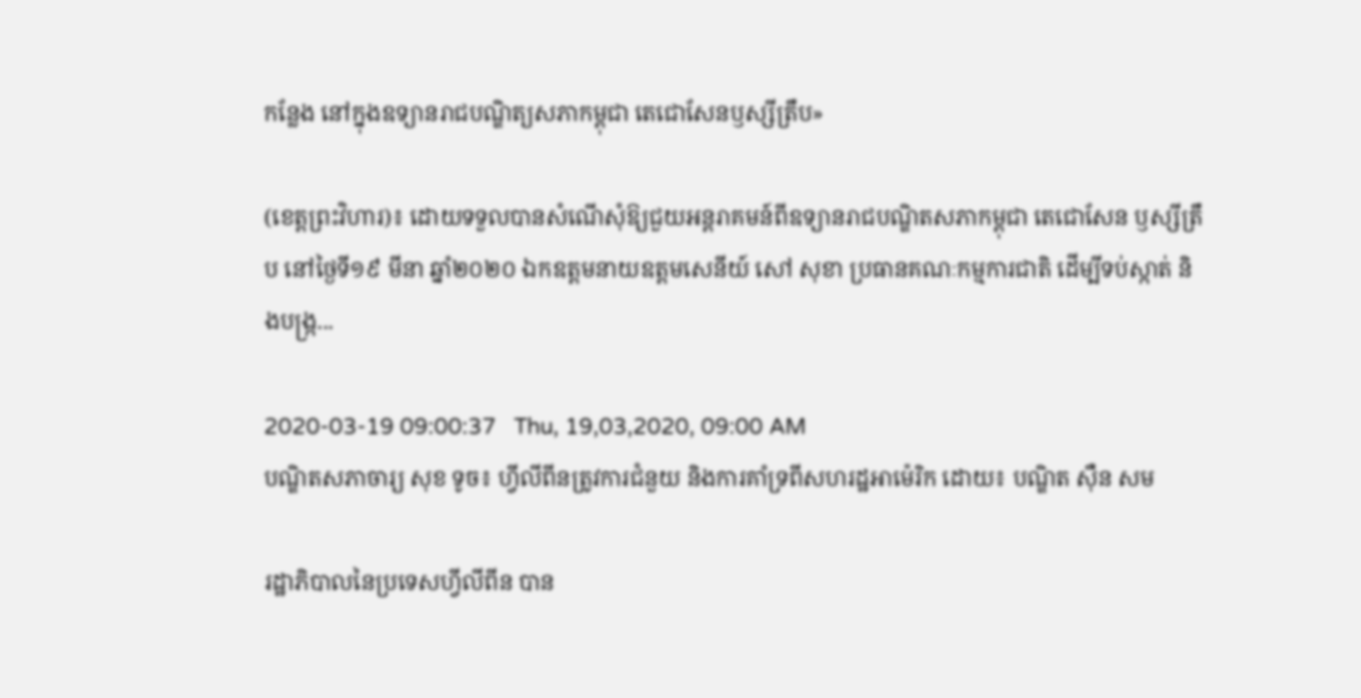កន្លែង នៅក្នុងឧទ្យានរាជបណ្ឌិត្យសភាកម្ពុជា តេជោសែនឫស្សីត្រឹប»

(ខេត្តព្រះវិហារ)៖ ដោយទទួលបានសំណើសុំឱ្យជួយអន្តរាគមន៍ពីឧទ្យានរាជបណ្ឌិតសភាកម្ពុជា តេជោសែន ឫស្សីត្រឹប នៅថ្ងៃទី១៩ មីនា ឆ្នាំ២០២០ ឯកឧត្តមនាយឧត្តមសេនីយ៍ សៅ សុខា ប្រធានគណៈកម្មការជាតិ ដើម្បីទប់ស្កាត់ និងបង្ក្រ...

2020-03-19 09:00:37   Thu, 19,03,2020, 09:00 AM
បណ្ឌិតសភាចារ្យ សុខ ទូច៖ ហ្វីលីពីនត្រូវការជំនួយ និងការគាំទ្រពីសហរដ្ឋអាម៉េរិក ដោយ៖ បណ្ឌិត ស៊ឺន សម

រដ្ឋាភិបាលនៃប្រទេសហ្វីលីពីន បាន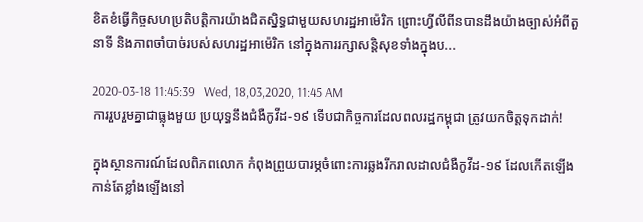ខិតខំធ្វើកិច្ចសហប្រតិបត្តិការយ៉ាងជិតស្និទ្ធជាមួយសហរដ្ឋអាម៉េរិក ព្រោះហ្វីលីពីនបានដឹងយ៉ាងច្បាស់អំពីតួនាទី និងភាពចាំបាច់របស់សហរដ្ឋអាម៉េរិក នៅក្នុងការរក្សាសន្តិសុខទាំងក្នុងប...

2020-03-18 11:45:39   Wed, 18,03,2020, 11:45 AM
ការរួបរួមគ្នាជាធ្លុងមួយ ប្រយុទ្ធនឹងជំងឺកូវីដ-១៩ ទើបជាកិច្ចការដែលពលរដ្ឋកម្ពុជា ត្រូវយកចិត្តទុកដាក់!

ក្នុងស្ថានការណ៍ដែលពិភពលោក កំពុងព្រួយបារម្ភចំពោះការឆ្លងរីករាលដាលជំងឺកូវីដ-១៩ ដែលកើតឡើងកាន់តែខ្លាំងឡើងនៅ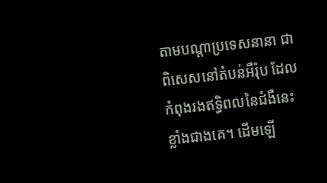តាមបណ្តាប្រទេសនានា ជាពិសេសនៅតំបន់អឺរ៉ុប ដែលកំពុងរងឥទ្ធិពលនៃជំងឺនេះ ខ្លាំងជាងគេ។ ដើមឡើ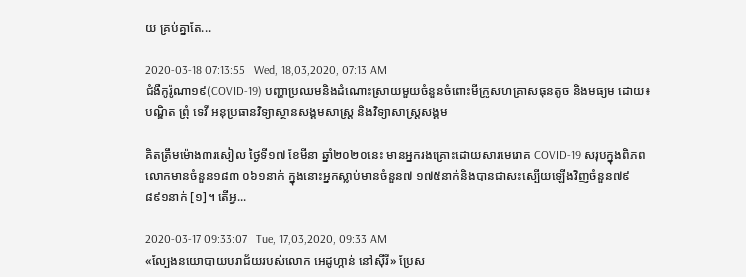យ គ្រប់គ្នាតែ...

2020-03-18 07:13:55   Wed, 18,03,2020, 07:13 AM
ជំងឺកូរ៉ូណា១៩(COVID-19) បញ្ហាប្រឈមនិងដំណោះស្រាយមួយចំនួនចំពោះមីក្រូសហគ្រាសធុនតូច និងមធ្យម ដោយ៖ បណ្ឌិត ព្រុំ ទេវី អនុប្រធានវិទ្យាស្ថានសង្គមសាស្រ្ត និងវិទ្យាសាស្រ្តសង្គម

គិតត្រឹមម៉ោង៣រសៀល ថ្ងៃទី១៧ ខែមីនា ឆ្នាំ២០២០នេះ មានអ្នករងគ្រោះដោយសារមេរោគ COVID-19 សរុបក្នុងពិភពលោកមានចំនួន១៨៣ ០៦១នាក់ ក្នុងនោះអ្នកស្លាប់មានចំនួន៧ ១៧៥នាក់និងបានជាសះស្បើយឡើងវិញចំនួន៧៩ ៨៩១នាក់ [១]។ តើអ្វ...

2020-03-17 09:33:07   Tue, 17,03,2020, 09:33 AM
«ល្បែងនយោបាយបរាជ័យរបស់លោក អេដូហ្កាន់ នៅស៊ីរី» ប្រែស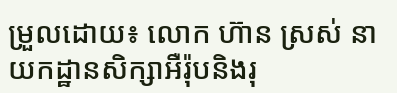ម្រួលដោយ៖ លោក ហ៊ាន ស្រស់ នាយកដ្ឋានសិក្សាអឺរ៉ុបនិងរុ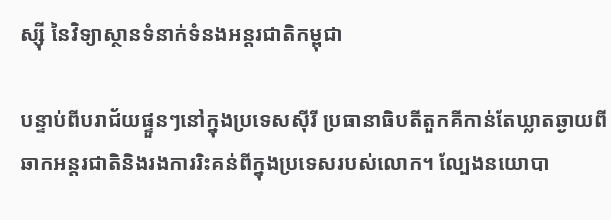ស្ស៊ី នៃវិទ្យាស្ថានទំនាក់ទំនងអន្តរជាតិកម្ពុជា

បន្ទាប់ពីបរាជ័យផ្ទួនៗនៅក្នុងប្រទេសស៊ីរី ប្រធានាធិបតីតួកគីកាន់តែឃ្លាតឆ្ងាយពីឆាកអន្តរជាតិនិងរងការរិះគន់ពីក្នុងប្រទេសរបស់លោក។ ល្បែងនយោបា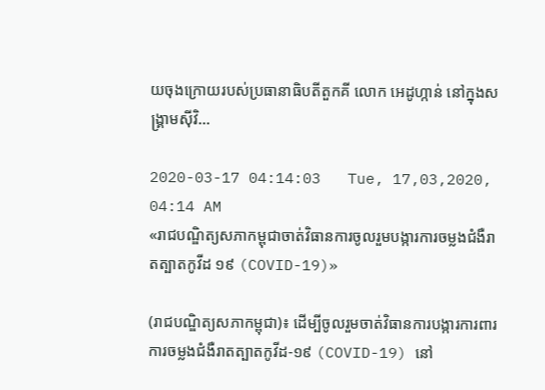យចុងក្រោយរបស់ប្រធានាធិបតីតួកគី លោក អេដូហ្កាន់ នៅក្នុងសង្គ្រាមស៊ីវិ...

2020-03-17 04:14:03   Tue, 17,03,2020, 04:14 AM
«រាជបណ្ឌិត្យសភាកម្ពុជាចាត់វិធានការចូលរួមបង្ការការចម្លងជំងឺរាតត្បាតកូវីដ ១៩ (COVID-19)»

(រាជបណ្ឌិត្យសភាកម្ពុជា)៖ ដើម្បីចូលរួមចាត់វិធានការបង្ការការពារការចម្លងជំងឺរាតត្បាតកូវីដ-១៩ (COVID-19) នៅ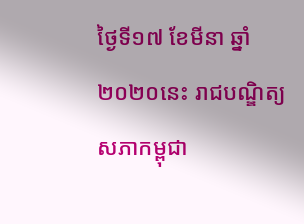ថ្ងៃទី១៧ ខែមីនា ឆ្នាំ២០២០នេះ រាជបណ្ឌិត្យសភាកម្ពុជា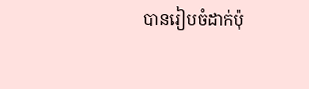បានរៀបចំដាក់ប៉ុ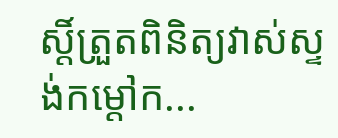ស្តិ៍ត្រួតពិនិត្យវាស់ស្ទង់កម្តៅក...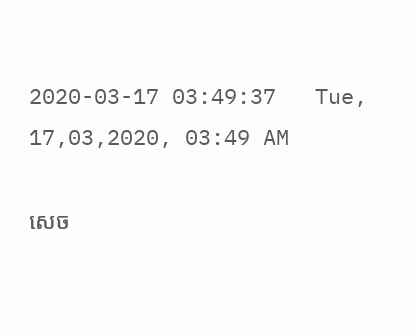2020-03-17 03:49:37   Tue, 17,03,2020, 03:49 AM

សេច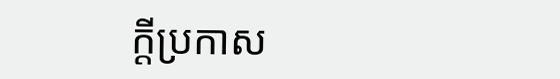ក្តីប្រកាស